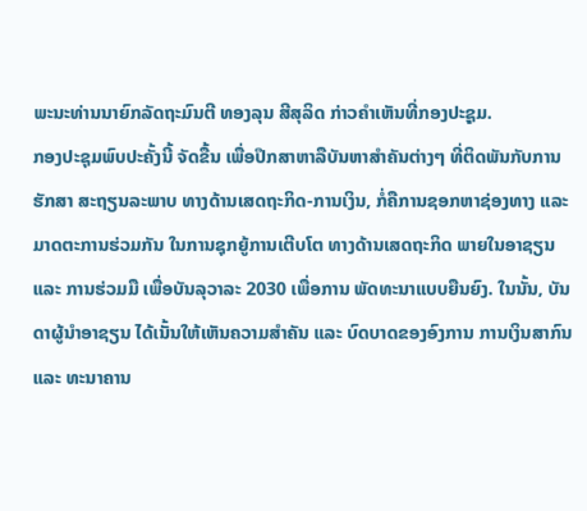ພະນະທ່ານນາຍົກລັດຖະມົນຕີ ທອງລຸນ ສີສຸລິດ ກ່າວຄຳເຫັນທີ່ກອງປະຸຊຸມ.
ກອງປະຊຸມພົບປະຄັ້ງນີ້ ຈັດຂື້ນ ເພື່ອປຶກສາຫາລືບັນຫາສຳຄັນຕ່າງໆ ທີ່ຕິດພັນກັບການຮັກສາ ສະຖຽນລະພາບ ທາງດ້ານເສດຖະກິດ-ການເງິນ, ກໍ່ຄືການຊອກຫາຊ່ອງທາງ ແລະ ມາດຕະການຮ່ວມກັນ ໃນການຊຸກຍູ້ການເຕີບໂຕ ທາງດ້ານເສດຖະກິດ ພາຍໃນອາຊຽນ ແລະ ການຮ່ວມມື ເພື່ອບັນລຸວາລະ 2030 ເພື່ອການ ພັດທະນາແບບຍືນຍົງ. ໃນນັ້ນ, ບັນດາຜູ້ນຳອາຊຽນ ໄດ້ເນັ້ນໃຫ້ເຫັນຄວາມສຳຄັນ ແລະ ບົດບາດຂອງອົງການ ການເງິນສາກົນ ແລະ ທະນາຄານ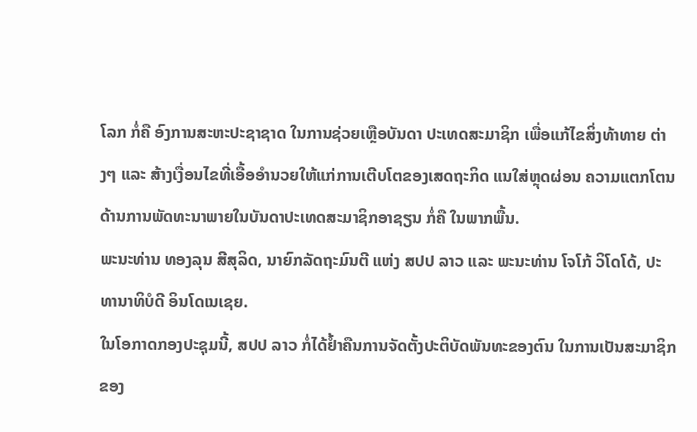ໂລກ ກໍ່ຄື ອົງການສະຫະປະຊາຊາດ ໃນການຊ່ວຍເຫຼືອບັນດາ ປະເທດສະມາຊິກ ເພື່ອແກ້ໄຂສິ່ງທ້າທາຍ ຕ່າງໆ ແລະ ສ້າງເງື່ອນໄຂທີ່ເອື້ອອຳນວຍໃຫ້ແກ່ການເຕີບໂຕຂອງເສດຖະກິດ ແນໃສ່ຫຼຸດຜ່ອນ ຄວາມແຕກໂຕນ ດ້ານການພັດທະນາພາຍໃນບັນດາປະເທດສະມາຊິກອາຊຽນ ກໍ່ຄື ໃນພາກພື້ນ.
ພະນະທ່ານ ທອງລຸນ ສີສຸລິດ, ນາຍົກລັດຖະມົນຕີ ແຫ່ງ ສປປ ລາວ ແລະ ພະນະທ່ານ ໂຈໂກ້ ວິໂດໂດ້, ປະທານາທິບໍດີ ອິນໂດເນເຊຍ.
ໃນໂອກາດກອງປະຊຸມນີ້, ສປປ ລາວ ກໍ່ໄດ້ຢໍ້າຄືນການຈັດຕັ້ງປະຕິບັດພັນທະຂອງຕົນ ໃນການເປັນສະມາຊິກ ຂອງ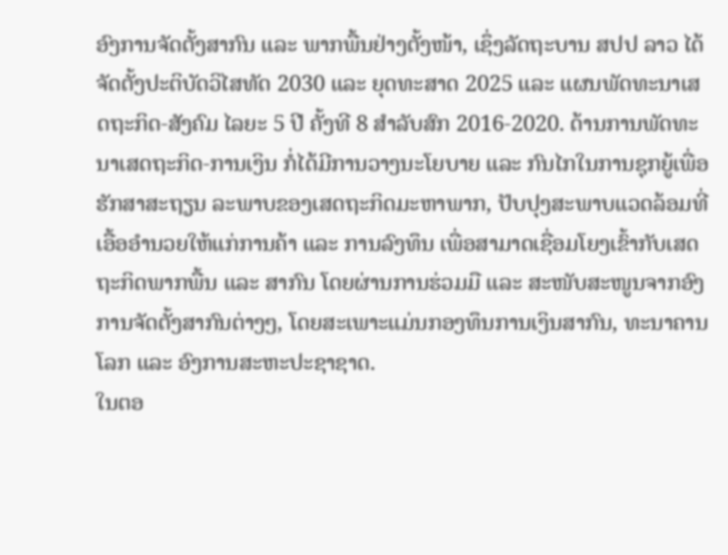ອົງການຈັດຕັ້ງສາກົນ ແລະ ພາກພື້ນຢ່າງຕັ້ງໜ້າ, ເຊຶ່ງລັດຖະບານ ສປປ ລາວ ໄດ້ຈັດຕັ້ງປະຕິບັດວິໄສທັດ 2030 ແລະ ຍຸດທະສາດ 2025 ແລະ ແຜນພັດທະນາເສດຖະກິດ-ສັງຄົມ ໄລຍະ 5 ປີ ຄັ້ງທີ 8 ສໍາລັບສົກ 2016-2020. ດ້ານການພັດທະນາເສດຖະກິດ-ການເງິນ ກໍ່ໄດ້ມີການວາງນະໂຍບາຍ ແລະ ກົນໄກໃນການຊຸກຍູ້ເພື່ອຮັກສາສະຖຽນ ລະພາບຂອງເສດຖະກິດມະຫາພາກ, ປັບປຸງສະພາບແວດລ້ອມທີ່ເອື້ອອຳນວຍໃຫ້ແກ່ການຄ້າ ແລະ ການລົງທຶນ ເພື່ອສາມາດເຊື່ອມໂຍງເຂົ້າກັບເສດຖະກິດພາກພື້ນ ແລະ ສາກົນ ໂດຍຜ່ານການຮ່ວມມື ແລະ ສະໜັບສະໜູນຈາກອົງການຈັດຕັ້ງສາກົນຕ່າງໆ, ໂດຍສະເພາະແມ່ນກອງທຶນການເງິນສາກົນ, ທະນາຄານໂລກ ແລະ ອົງການສະຫະປະຊາຊາດ.
ໃນຕອ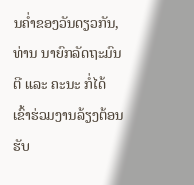ນຄໍ່າຂອງວັນດຽວກັນ, ທ່ານ ນາຍົກລັດຖະມົນຕີ ແລະ ຄະນະ ກໍ່ໄດ້ເຂົ້າຮ່ວມງານລ້ຽງຕ້ອນຮັບ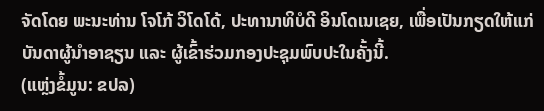ຈັດໂດຍ ພະນະທ່ານ ໂຈໂກ້ ວິໂດໂດ້, ປະທານາທິບໍດີ ອິນໂດເນເຊຍ, ເພື່ອເປັນກຽດໃຫ້ແກ່ ບັນດາຜູ້ນຳອາຊຽນ ແລະ ຜູ້ເຂົ້າຮ່ວມກອງປະຊຸມພົບປະໃນຄັ້ງນີ້.
(ແຫຼ່ງຂໍ້ມູນ: ຂປລ)